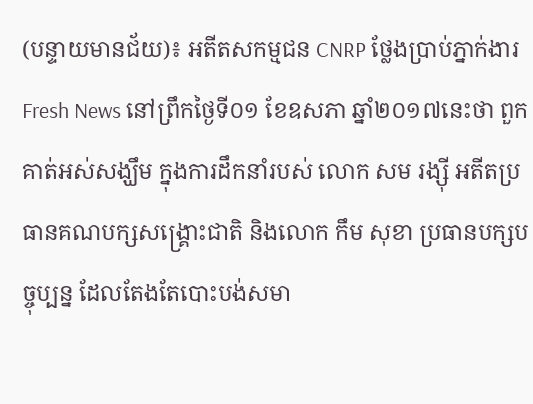(បន្ទាយមានជ័យ)៖ អតីតសកម្មជន CNRP ថ្លែងប្រាប់ភ្នាក់ងារ Fresh News នៅព្រឹកថ្ងៃទី០១ ខែឧសភា ឆ្នាំ២០១៧នេះថា ពួកគាត់អស់សង្ឃឹម ក្នុងការដឹកនាំរបស់ លោក សម រង្ស៊ី អតីតប្រធានគណបក្សសង្គ្រោះជាតិ និងលោក កឹម សុខា ប្រធានបក្សបច្ចុប្បន្ន ដែលតែងតែបោះបង់សមា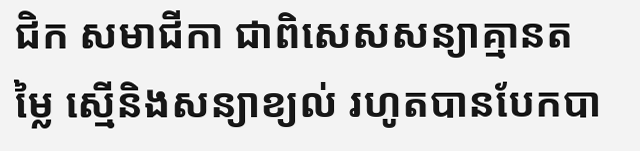ជិក សមាជីកា ជាពិសេសសន្យាគ្មានតម្លៃ ស្មើនិងសន្យាខ្យល់ រហូតបានបែកបា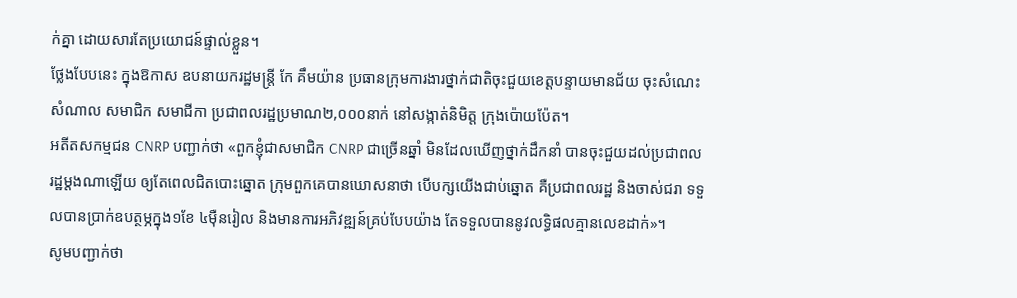ក់គ្នា ដោយសារតែប្រយោជន៍ផ្ទាល់ខ្លួន។
ថ្លែងបែបនេះ ក្នុងឱកាស ឧបនាយករដ្ឋមន្ត្រី កែ គឹមយ៉ាន ប្រធានក្រុមការងារថ្នាក់ជាតិចុះជួយខេត្តបន្ទាយមានជ័យ ចុះសំណេះសំណាល សមាជិក សមាជីកា ប្រជាពលរដ្ឋប្រមាណ២,០០០នាក់ នៅសង្កាត់និមិត្ត ក្រុងប៉ោយប៉ែត។
អតីតសកម្មជន CNRP បញ្ជាក់ថា «ពួកខ្ញុំជាសមាជិក CNRP ជាច្រើនឆ្នាំ មិនដែលឃើញថ្នាក់ដឹកនាំ បានចុះជួយដល់ប្រជាពលរដ្ឋម្តងណាឡើយ ឲ្យតែពេលជិតបោះឆ្នោត ក្រុមពួកគេបានឃោសនាថា បើបក្សយើងជាប់ឆ្នោត គឺប្រជាពលរដ្ឋ និងចាស់ជរា ទទួលបានប្រាក់ឧបត្ថម្ភក្នុង១ខែ ៤ម៉ឺនរៀល និងមានការអភិវឌ្ឍន៍គ្រប់បែបយ៉ាង តែទទួលបាននូវលទ្ធិផលគ្មានលេខដាក់»។
សូមបញ្ជាក់ថា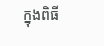ក្នុងពិធី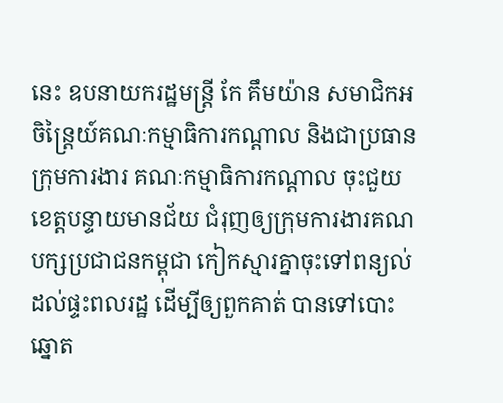នេះ ឧបនាយករដ្ឋមន្ត្រី កែ គឹមយ៉ាន សមាជិកអចិន្ត្រៃយ៍គណៈកម្មាធិការកណ្ដាល និងជាប្រធានក្រុមការងារ គណៈកម្មាធិការកណ្ដាល ចុះជួយខេត្តបន្ទាយមានជ័យ ជំរុញឲ្យក្រុមការងារគណបក្សប្រជាជនកម្ពុជា កៀកស្មារគ្នាចុះទៅពន្យល់ដល់ផ្ទះពលរដ្ឋ ដើម្បីឲ្យពួកគាត់ បានទៅបោះឆ្នោត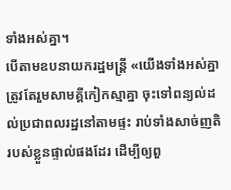ទាំងអស់គ្នា។
បើតាមឧបនាយករដ្ឋមន្ដ្រី «យើងទាំងអស់គ្នា ត្រូវតែរួមសាមគ្គីកៀកស្មាគ្នា ចុះទៅពន្យល់ដល់ប្រជាពលរដ្ឋនៅតាមផ្ទះ រាប់ទាំងសាច់ញតិរបស់ខ្លួនផ្ទាល់ផងដែរ ដើម្បីឲ្យពួ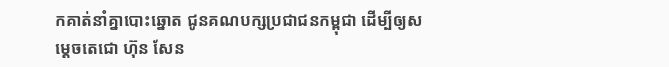កគាត់នាំគ្នាបោះឆ្នោត ជូនគណបក្សប្រជាជនកម្ពុជា ដើម្បីឲ្យសម្ដេចតេជោ ហ៊ុន សែន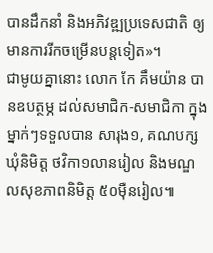បានដឹកនាំ និងអភិវឌ្ឍប្រទេសជាតិ ឲ្យមានការរីកចម្រើនបន្តទៀត»។
ជាមូយគ្នានោះ លោក កែ គឹមយ៉ាន បានឧបត្ថម្ភ ដល់សមាជិក-សមាជិកា ក្នុងម្នាក់ៗទទួលបាន សារុង១, គណបក្សឃុំនិមិត្ត ថវិកា១លានរៀល និងមណ្ឌលសុខភាពនិមិត្ត ៥០ម៉ឺនរៀល៕